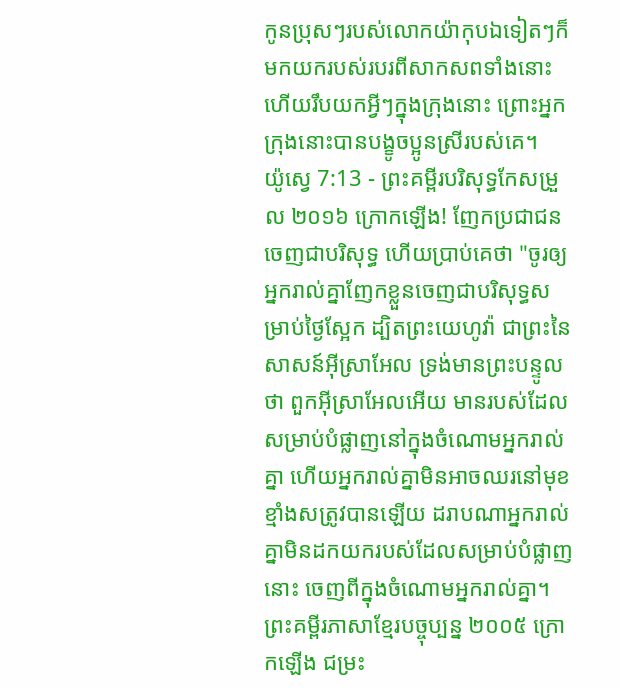កូនប្រុសៗរបស់លោកយ៉ាកុបឯទៀតៗក៏មកយករបស់របរពីសាកសពទាំងនោះ ហើយរឹបយកអ្វីៗក្នុងក្រុងនោះ ព្រោះអ្នកក្រុងនោះបានបង្ខូចប្អូនស្រីរបស់គេ។
យ៉ូស្វេ 7:13 - ព្រះគម្ពីរបរិសុទ្ធកែសម្រួល ២០១៦ ក្រោកឡើង! ញែកប្រជាជនចេញជាបរិសុទ្ធ ហើយប្រាប់គេថា "ចូរឲ្យអ្នករាល់គ្នាញែកខ្លួនចេញជាបរិសុទ្ធសម្រាប់ថ្ងៃស្អែក ដ្បិតព្រះយេហូវ៉ា ជាព្រះនៃសាសន៍អ៊ីស្រាអែល ទ្រង់មានព្រះបន្ទូលថា ពួកអ៊ីស្រាអែលអើយ មានរបស់ដែលសម្រាប់បំផ្លាញនៅក្នុងចំណោមអ្នករាល់គ្នា ហើយអ្នករាល់គ្នាមិនអាចឈរនៅមុខខ្មាំងសត្រូវបានឡើយ ដរាបណាអ្នករាល់គ្នាមិនដកយករបស់ដែលសម្រាប់បំផ្លាញនោះ ចេញពីក្នុងចំណោមអ្នករាល់គ្នា។ ព្រះគម្ពីរភាសាខ្មែរបច្ចុប្បន្ន ២០០៥ ក្រោកឡើង ជម្រះ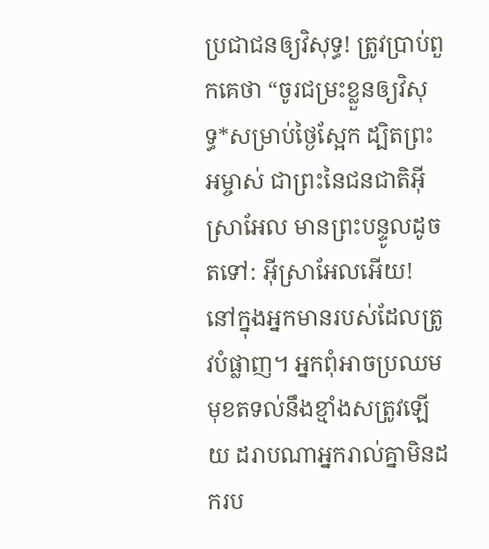ប្រជាជនឲ្យវិសុទ្ធ! ត្រូវប្រាប់ពួកគេថា “ចូរជម្រះខ្លួនឲ្យវិសុទ្ធ*សម្រាប់ថ្ងៃស្អែក ដ្បិតព្រះអម្ចាស់ ជាព្រះនៃជនជាតិអ៊ីស្រាអែល មានព្រះបន្ទូលដូចតទៅ: អ៊ីស្រាអែលអើយ! នៅក្នុងអ្នកមានរបស់ដែលត្រូវបំផ្លាញ។ អ្នកពុំអាចប្រឈមមុខតទល់នឹងខ្មាំងសត្រូវឡើយ ដរាបណាអ្នករាល់គ្នាមិនដករប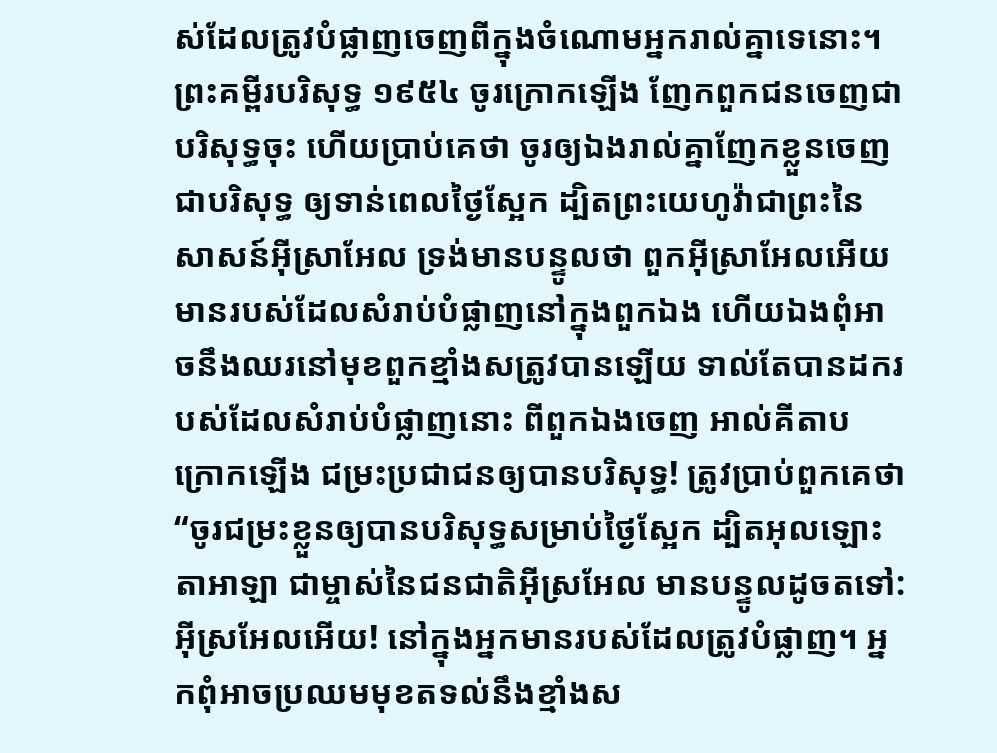ស់ដែលត្រូវបំផ្លាញចេញពីក្នុងចំណោមអ្នករាល់គ្នាទេនោះ។ ព្រះគម្ពីរបរិសុទ្ធ ១៩៥៤ ចូរក្រោកឡើង ញែកពួកជនចេញជាបរិសុទ្ធចុះ ហើយប្រាប់គេថា ចូរឲ្យឯងរាល់គ្នាញែកខ្លួនចេញជាបរិសុទ្ធ ឲ្យទាន់ពេលថ្ងៃស្អែក ដ្បិតព្រះយេហូវ៉ាជាព្រះនៃសាសន៍អ៊ីស្រាអែល ទ្រង់មានបន្ទូលថា ពួកអ៊ីស្រាអែលអើយ មានរបស់ដែលសំរាប់បំផ្លាញនៅក្នុងពួកឯង ហើយឯងពុំអាចនឹងឈរនៅមុខពួកខ្មាំងសត្រូវបានឡើយ ទាល់តែបានដករបស់ដែលសំរាប់បំផ្លាញនោះ ពីពួកឯងចេញ អាល់គីតាប ក្រោកឡើង ជម្រះប្រជាជនឲ្យបានបរិសុទ្ធ! ត្រូវប្រាប់ពួកគេថា “ចូរជម្រះខ្លួនឲ្យបានបរិសុទ្ធសម្រាប់ថ្ងៃស្អែក ដ្បិតអុលឡោះតាអាឡា ជាម្ចាស់នៃជនជាតិអ៊ីស្រអែល មានបន្ទូលដូចតទៅ: អ៊ីស្រអែលអើយ! នៅក្នុងអ្នកមានរបស់ដែលត្រូវបំផ្លាញ។ អ្នកពុំអាចប្រឈមមុខតទល់នឹងខ្មាំងស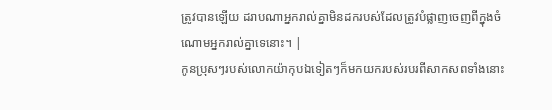ត្រូវបានឡើយ ដរាបណាអ្នករាល់គ្នាមិនដករបស់ដែលត្រូវបំផ្លាញចេញពីក្នុងចំណោមអ្នករាល់គ្នាទេនោះ។ |
កូនប្រុសៗរបស់លោកយ៉ាកុបឯទៀតៗក៏មកយករបស់របរពីសាកសពទាំងនោះ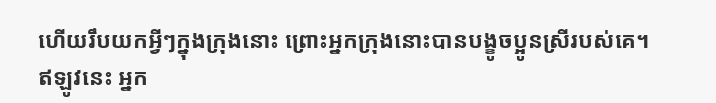ហើយរឹបយកអ្វីៗក្នុងក្រុងនោះ ព្រោះអ្នកក្រុងនោះបានបង្ខូចប្អូនស្រីរបស់គេ។
ឥឡូវនេះ អ្នក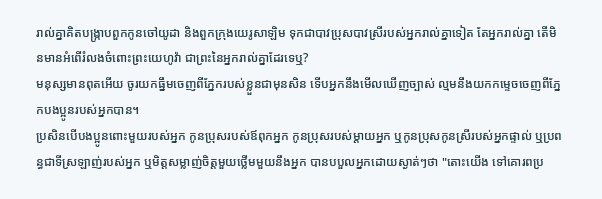រាល់គ្នាគិតបង្ក្រាបពួកកូនចៅយូដា និងពួកក្រុងយេរូសាឡិម ទុកជាបាវប្រុសបាវស្រីរបស់អ្នករាល់គ្នាទៀត តែអ្នករាល់គ្នា តើមិនមានអំពើរំលងចំពោះព្រះយេហូវ៉ា ជាព្រះនៃអ្នករាល់គ្នាដែរទេឬ?
មនុស្សមានពុតអើយ ចូរយកធ្នឹមចេញពីភ្នែករបស់ខ្លួនជាមុនសិន ទើបអ្នកនឹងមើលឃើញច្បាស់ ល្មមនឹងយកកម្ទេចចេញពីភ្នែកបងប្អូនរបស់អ្នកបាន។
ប្រសិនបើបងប្អូនពោះមួយរបស់អ្នក កូនប្រុសរបស់ឪពុកអ្នក កូនប្រុសរបស់ម្ដាយអ្នក ឬកូនប្រុសកូនស្រីរបស់អ្នកផ្ទាល់ ឬប្រពន្ធជាទីស្រឡាញ់របស់អ្នក ឬមិត្តសម្លាញ់ចិត្តមួយថ្លើមមួយនឹងអ្នក បានបបួលអ្នកដោយស្ងាត់ៗថា "តោះយើង ទៅគោរពប្រ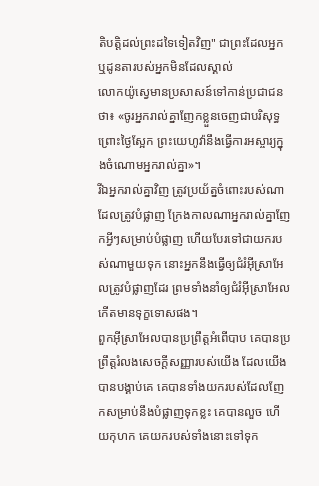តិបត្តិដល់ព្រះដទៃទៀតវិញ" ជាព្រះដែលអ្នក ឬដូនតារបស់អ្នកមិនដែលស្គាល់
លោកយ៉ូស្វេមានប្រសាសន៍ទៅកាន់ប្រជាជនថា៖ «ចូរអ្នករាល់គ្នាញែកខ្លួនចេញជាបរិសុទ្ធ ព្រោះថ្ងៃស្អែក ព្រះយេហូវ៉ានឹងធ្វើការអស្ចារ្យក្នុងចំណោមអ្នករាល់គ្នា»។
រីឯអ្នករាល់គ្នាវិញ ត្រូវប្រយ័ត្នចំពោះរបស់ណាដែលត្រូវបំផ្លាញ ក្រែងកាលណាអ្នករាល់គ្នាញែកអ្វីៗសម្រាប់បំផ្លាញ ហើយបែរទៅជាយករបស់ណាមួយទុក នោះអ្នកនឹងធ្វើឲ្យជំរំអ៊ីស្រាអែលត្រូវបំផ្លាញដែរ ព្រមទាំងនាំឲ្យជំរំអ៊ីស្រាអែលកើតមានទុក្ខទោសផង។
ពួកអ៊ីស្រាអែលបានប្រព្រឹត្តអំពើបាប គេបានប្រព្រឹត្តរំលងសេចក្ដីសញ្ញារបស់យើង ដែលយើងបានបង្គាប់គេ គេបានទាំងយករបស់ដែលញែកសម្រាប់នឹងបំផ្លាញទុកខ្លះ គេបានលួច ហើយកុហក គេយករបស់ទាំងនោះទៅទុក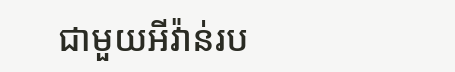ជាមួយអីវ៉ាន់រប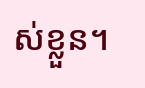ស់ខ្លួន។